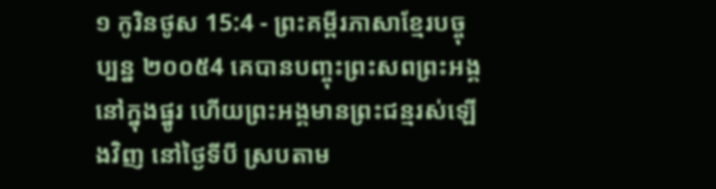១ កូរិនថូស 15:4 - ព្រះគម្ពីរភាសាខ្មែរបច្ចុប្បន្ន ២០០៥4 គេបានបញ្ចុះព្រះសពព្រះអង្គនៅក្នុងផ្នូរ ហើយព្រះអង្គមានព្រះជន្មរស់ឡើងវិញ នៅថ្ងៃទីបី ស្របតាម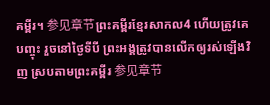គម្ពីរ។ 参见章节ព្រះគម្ពីរខ្មែរសាកល4 ហើយត្រូវគេបញ្ចុះ រួចនៅថ្ងៃទីបី ព្រះអង្គត្រូវបានលើកឲ្យរស់ឡើងវិញ ស្របតាមព្រះគម្ពីរ 参见章节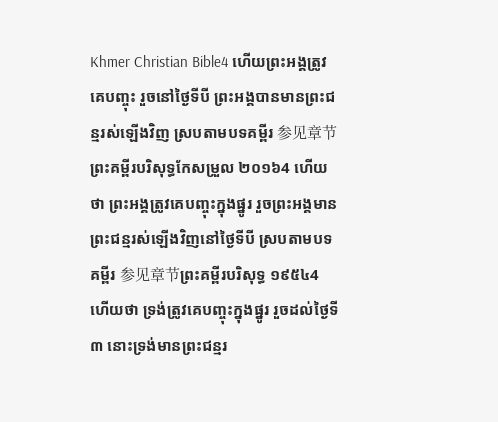Khmer Christian Bible4 ហើយព្រះអង្គត្រូវគេបញ្ចុះ រួចនៅថ្ងៃទីបី ព្រះអង្គបានមានព្រះជន្មរស់ឡើងវិញ ស្របតាមបទគម្ពីរ 参见章节ព្រះគម្ពីរបរិសុទ្ធកែសម្រួល ២០១៦4 ហើយថា ព្រះអង្គត្រូវគេបញ្ចុះក្នុងផ្នូរ រួចព្រះអង្គមានព្រះជន្មរស់ឡើងវិញនៅថ្ងៃទីបី ស្របតាមបទគម្ពីរ 参见章节ព្រះគម្ពីរបរិសុទ្ធ ១៩៥៤4 ហើយថា ទ្រង់ត្រូវគេបញ្ចុះក្នុងផ្នូរ រួចដល់ថ្ងៃទី៣ នោះទ្រង់មានព្រះជន្មរ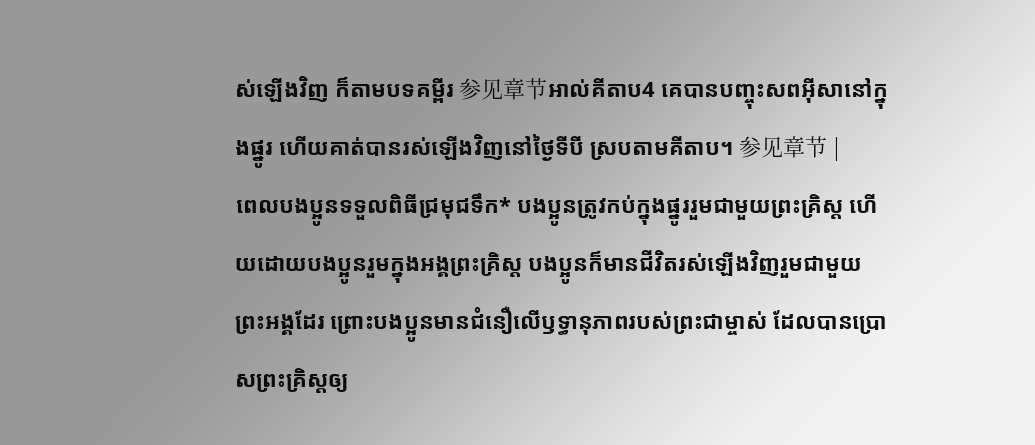ស់ឡើងវិញ ក៏តាមបទគម្ពីរ 参见章节អាល់គីតាប4 គេបានបញ្ចុះសពអ៊ីសានៅក្នុងផ្នូរ ហើយគាត់បានរស់ឡើងវិញនៅថ្ងៃទីបី ស្របតាមគីតាប។ 参见章节 |
ពេលបងប្អូនទទួលពិធីជ្រមុជទឹក* បងប្អូនត្រូវកប់ក្នុងផ្នូររួមជាមួយព្រះគ្រិស្ត ហើយដោយបងប្អូនរួមក្នុងអង្គព្រះគ្រិស្ត បងប្អូនក៏មានជីវិតរស់ឡើងវិញរួមជាមួយព្រះអង្គដែរ ព្រោះបងប្អូនមានជំនឿលើឫទ្ធានុភាពរបស់ព្រះជាម្ចាស់ ដែលបានប្រោសព្រះគ្រិស្តឲ្យ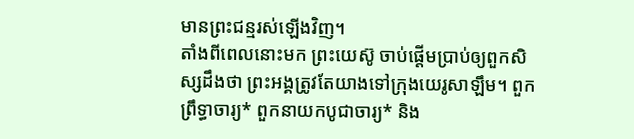មានព្រះជន្មរស់ឡើងវិញ។
តាំងពីពេលនោះមក ព្រះយេស៊ូ ចាប់ផ្ដើមប្រាប់ឲ្យពួកសិស្សដឹងថា ព្រះអង្គត្រូវតែយាងទៅក្រុងយេរូសាឡឹម។ ពួកព្រឹទ្ធាចារ្យ* ពួកនាយកបូជាចារ្យ* និង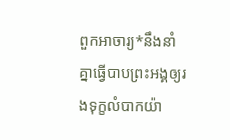ពួកអាចារ្យ*នឹងនាំគ្នាធ្វើបាបព្រះអង្គឲ្យរងទុក្ខលំបាកយ៉ា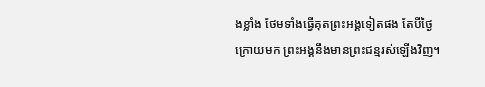ងខ្លាំង ថែមទាំងធ្វើគុតព្រះអង្គទៀតផង តែបីថ្ងៃក្រោយមក ព្រះអង្គនឹងមានព្រះជន្មរស់ឡើងវិញ។